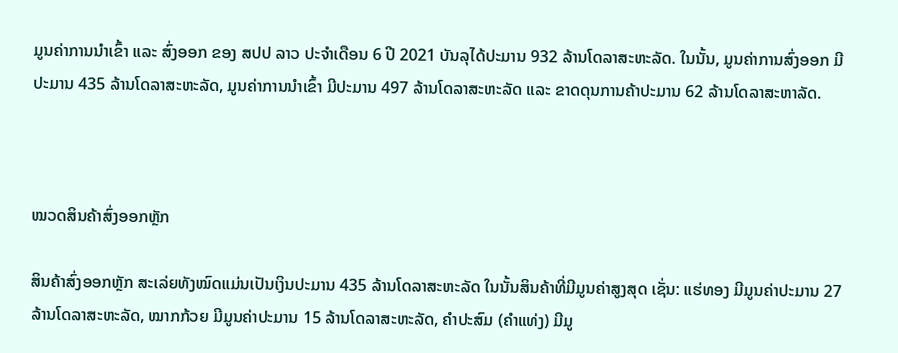ມູນຄ່າການນໍາເຂົ້າ ແລະ ສົ່ງອອກ ຂອງ ສປປ ລາວ ປະຈໍາເດືອນ 6 ປີ 2021 ບັນລຸໄດ້ປະມານ 932 ລ້ານໂດລາສະຫະລັດ. ໃນນັ້ນ, ມູນຄ່າການສົ່ງອອກ ມີປະມານ 435 ລ້ານໂດລາສະຫະລັດ, ມູນຄ່າການນໍາເຂົ້າ ມີປະມານ 497 ລ້ານໂດລາສະຫະລັດ ແລະ ຂາດດຸນການຄ້າປະມານ 62 ລ້ານໂດລາສະຫາລັດ.



ໝວດສິນຄ້າສົ່ງອອກຫຼັກ

ສິນຄ້າສົ່ງອອກຫຼັກ ສະເລ່ຍທັງໝົດແມ່ນເປັນເງິນປະມານ 435 ລ້ານໂດລາສະຫະລັດ ໃນນັ້ນສິນຄ້າທີ່ມີມູນຄ່າສູງສຸດ ເຊັ່ນ: ແຮ່ທອງ ມີມູນຄ່າປະມານ 27 ລ້ານໂດລາສະຫະລັດ, ໝາກກ້ວຍ ມີມູນຄ່າປະມານ 15 ລ້ານໂດລາສະຫະລັດ, ຄໍາປະສົມ (ຄຳແທ່ງ) ມີມູ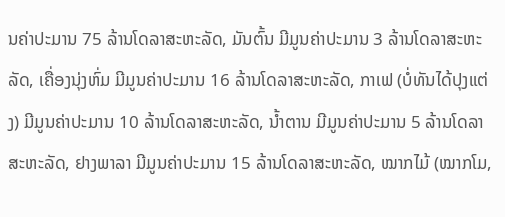ນຄ່າປະມານ 75 ລ້ານໂດລາສະຫະລັດ, ມັນຕົ້ນ ມີມູນຄ່າປະມານ 3 ລ້ານໂດລາສະຫະລັດ, ເຄື່ອງນຸ່ງຫົ່ມ ມີມູນຄ່າປະມານ 16 ລ້ານໂດລາສະຫະລັດ, ກາເຟ (ບໍ່ທັນໄດ້ປຸງແຕ່ງ) ມີມູນຄ່າປະມານ 10 ລ້ານໂດລາສະຫະລັດ, ນໍ້າຕານ ມີມູນຄ່າປະມານ 5 ລ້ານໂດລາສະຫະລັດ, ຢາງພາລາ ມີມູນຄ່າປະມານ 15 ລ້ານໂດລາສະຫະລັດ, ໝາກໄມ້ (ໝາກໂມ,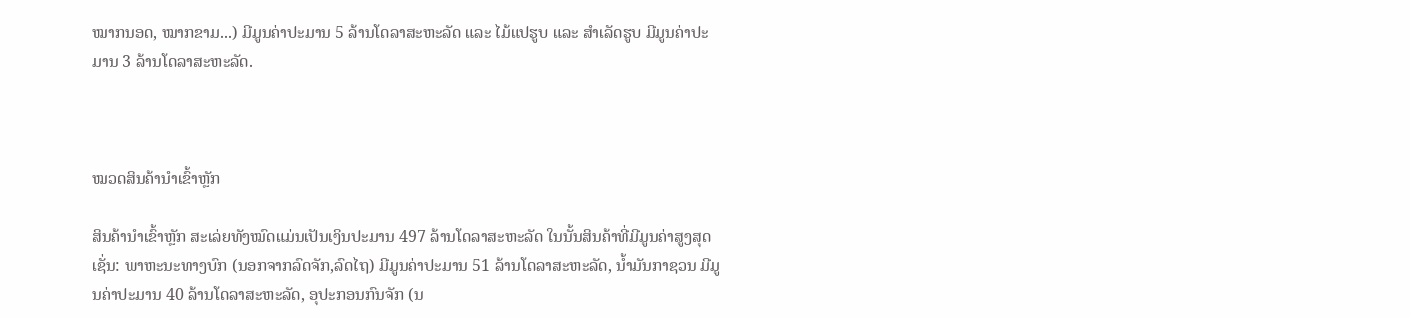ໝາກນອດ, ໝາກຂາມ...) ມີມູນຄ່າປະມານ 5 ລ້ານໂດລາສະຫະລັດ ແລະ ໄມ້ແປຮູບ ແລະ ສຳເລັດຮູບ ມີມູນຄ່າປະມານ 3 ລ້ານໂດລາສະຫະລັດ.



ໝວດສິນຄ້ານໍາເຂົ້າຫຼັກ

ສິນຄ້ານໍາເຂົ້າຫຼັກ ສະເລ່ຍທັງໝົດແມ່ນເປັນເງິນປະມານ 497 ລ້ານໂດລາສະຫະລັດ ໃນນັ້ນສິນຄ້າທີ່ມີມູນຄ່າສູງສຸດ ເຊັ່ນ: ພາຫະນະທາງບົກ (ນອກຈາກລົດຈັກ,ລົດໄຖ) ມີມູນຄ່າປະມານ 51 ລ້ານໂດລາສະຫະລັດ, ນ້ຳມັນກາຊວນ ມີມູນຄ່າປະມານ 40 ລ້ານໂດລາສະຫະລັດ, ອຸປະກອນກົນຈັກ (ນ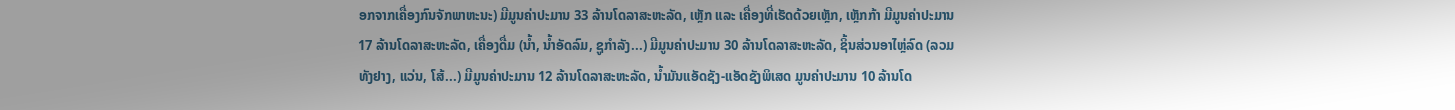ອກຈາກເຄື່ອງກົນຈັກພາຫະນະ) ມີມູນຄ່າປະມານ 33 ລ້ານໂດລາສະຫະລັດ, ເຫຼັກ ແລະ ເຄື່ອງທີ່ເຮັດດ້ວຍເຫຼັກ, ເຫຼັກກ້າ ມີມູນຄ່າປະມານ 17 ລ້ານໂດລາສະຫະລັດ, ເຄື່ອງດື່ມ (ນໍ້າ, ນໍ້າອັດລົມ, ຊູກໍາລັງ...) ມີມູນຄ່າປະມານ 30 ລ້ານໂດລາສະຫະລັດ, ຊິ້ນສ່ວນອາໄຫຼ່ລົດ (ລວມທັງຢາງ, ແວ່ນ, ໂສ້...) ມີມູນຄ່າປະມານ 12 ລ້ານໂດລາສະຫະລັດ, ນ້ຳມັນແອັດຊັງ-ແອັດຊັງພິເສດ ມູນຄ່າປະມານ 10 ລ້ານໂດ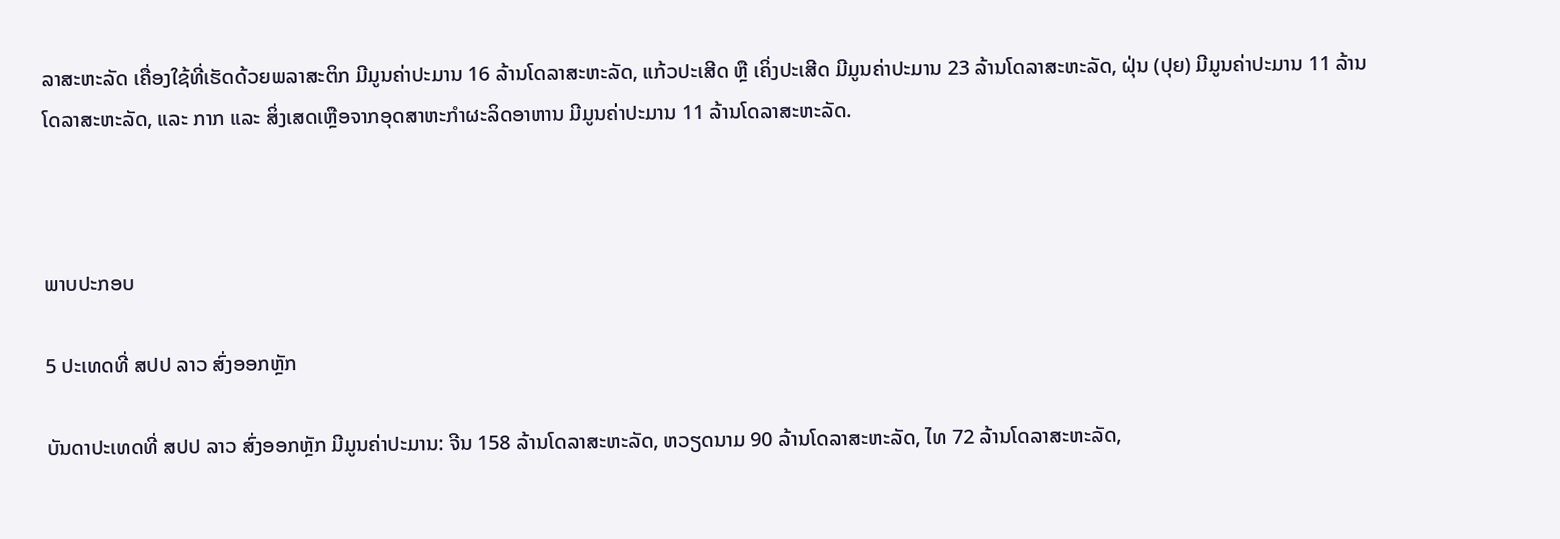ລາສະຫະລັດ ເຄື່ອງໃຊ້ທີ່ເຮັດດ້ວຍພລາສະຕິກ ມີມູນຄ່າປະມານ 16 ລ້ານໂດລາສະຫະລັດ, ແກ້ວປະເສີດ ຫຼື ເຄິ່ງປະເສີດ ມີມູນຄ່າປະມານ 23 ລ້ານໂດລາສະຫະລັດ, ຝຸ່ນ (ປຸຍ) ມີມູນຄ່າປະມານ 11 ລ້ານໂດລາສະຫະລັດ, ແລະ ກາກ ແລະ ສິ່ງເສດເຫຼືອຈາກອຸດສາຫະກຳຜະລິດອາຫານ ມີມູນຄ່າປະມານ 11 ລ້ານໂດລາສະຫະລັດ.



ພາບປະກອບ

5 ປະເທດທີ່ ສປປ ລາວ ສົ່ງອອກຫຼັກ

ບັນດາປະເທດທີ່ ສປປ ລາວ ສົ່ງອອກຫຼັກ ມີມູນຄ່າປະມານ: ຈີນ 158 ລ້ານໂດລາສະຫະລັດ, ຫວຽດນາມ 90 ລ້ານໂດລາສະຫະລັດ, ໄທ 72 ລ້ານໂດລາສະຫະລັດ,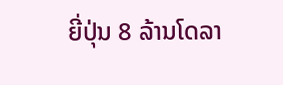ຍີ່ປຸ່ນ 8 ລ້ານໂດລາ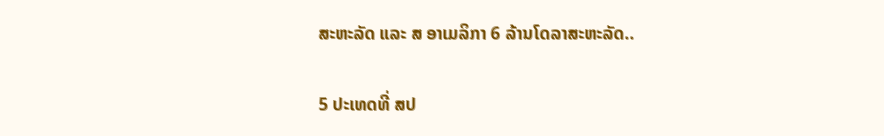ສະຫະລັດ ແລະ ສ ອາເມລິກາ 6 ລ້ານໂດລາສະຫະລັດ..

5 ປະເທດທີ່ ສປ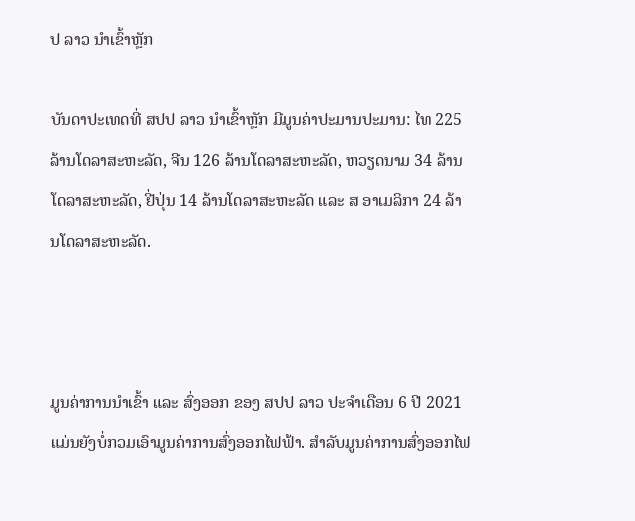ປ ລາວ ນໍາເຂົ້າຫຼັກ

ບັນດາປະເທດທີ່ ສປປ ລາວ ນໍາເຂົ້າຫຼັກ ມີມູນຄ່າປະມານປະມານ: ໄທ 225 ລ້ານໂດລາສະຫະລັດ, ຈີນ 126 ລ້ານໂດລາສະຫະລັດ, ຫວຽດນາມ 34 ລ້ານໂດລາສະຫະລັດ, ຢີ່ປຸ່ນ 14 ລ້ານໂດລາສະຫະລັດ ແລະ ສ ອາເມລິກາ 24 ລ້ານໂດລາສະຫະລັດ.



ມູນຄ່າການນໍາເຂົ້າ ແລະ ສົ່ງອອກ ຂອງ ສປປ ລາວ ປະຈໍາເດືອນ 6 ປີ 2021 ແມ່ນຍັງບໍ່ກວມເອົາມູນຄ່າການສົ່ງອອກໄຟຟ້າ. ສໍາລັບມູນຄ່າການສົ່ງອອກໄຟ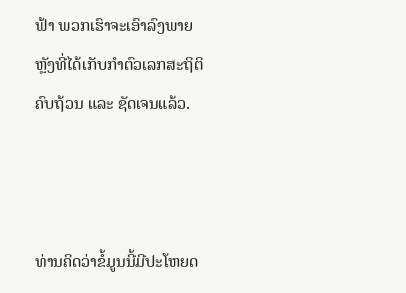ຟ້າ ພວກເຮົາຈະເອົາລົງພາຍຫຼັງທີ່ໄດ້ເກັບກໍາຕົວເລກສະຖິຕິຄົບຖ້ວນ ແລະ ຊັດເຈນແລ້ວ.



ທ່ານຄິດວ່າຂໍ້ມູນນີ້ມີປະໂຫຍດ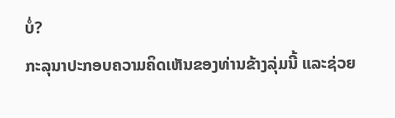ບໍ່?
ກະລຸນາປະກອບຄວາມຄິດເຫັນຂອງທ່ານຂ້າງລຸ່ມນີ້ ແລະຊ່ວຍ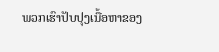ພວກເຮົາປັບປຸງເນື້ອຫາຂອງ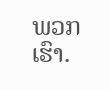ພວກເຮົາ.